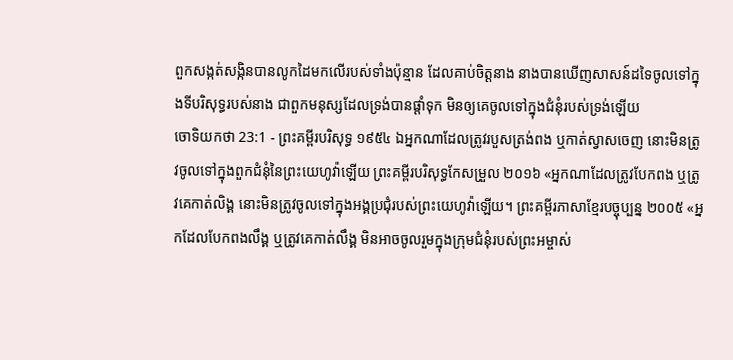ពួកសង្កត់សង្កិនបានលូកដៃមកលើរបស់ទាំងប៉ុន្មាន ដែលគាប់ចិត្តនាង នាងបានឃើញសាសន៍ដទៃចូលទៅក្នុងទីបរិសុទ្ធរបស់នាង ជាពួកមនុស្សដែលទ្រង់បានផ្តាំទុក មិនឲ្យគេចូលទៅក្នុងជំនុំរបស់ទ្រង់ឡើយ
ចោទិយកថា 23:1 - ព្រះគម្ពីរបរិសុទ្ធ ១៩៥៤ ឯអ្នកណាដែលត្រូវរបួសត្រង់ពង ឬកាត់ស្វាសចេញ នោះមិនត្រូវចូលទៅក្នុងពួកជំនុំនៃព្រះយេហូវ៉ាឡើយ ព្រះគម្ពីរបរិសុទ្ធកែសម្រួល ២០១៦ «អ្នកណាដែលត្រូវបែកពង ឬត្រូវគេកាត់លិង្គ នោះមិនត្រូវចូលទៅក្នុងអង្គប្រជុំរបស់ព្រះយេហូវ៉ាឡើយ។ ព្រះគម្ពីរភាសាខ្មែរបច្ចុប្បន្ន ២០០៥ «អ្នកដែលបែកពងលឹង្គ ឬត្រូវគេកាត់លឹង្គ មិនអាចចូលរួមក្នុងក្រុមជំនុំរបស់ព្រះអម្ចាស់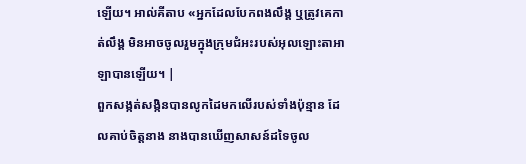ឡើយ។ អាល់គីតាប «អ្នកដែលបែកពងលឹង្គ ឬត្រូវគេកាត់លឹង្គ មិនអាចចូលរួមក្នុងក្រុមជំអះរបស់អុលឡោះតាអាឡាបានឡើយ។ |
ពួកសង្កត់សង្កិនបានលូកដៃមកលើរបស់ទាំងប៉ុន្មាន ដែលគាប់ចិត្តនាង នាងបានឃើញសាសន៍ដទៃចូល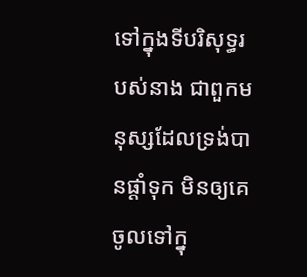ទៅក្នុងទីបរិសុទ្ធរបស់នាង ជាពួកមនុស្សដែលទ្រង់បានផ្តាំទុក មិនឲ្យគេចូលទៅក្នុ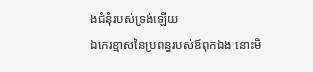ងជំនុំរបស់ទ្រង់ឡើយ
ឯកេរខ្មាសនៃប្រពន្ធរបស់ឪពុកឯង នោះមិ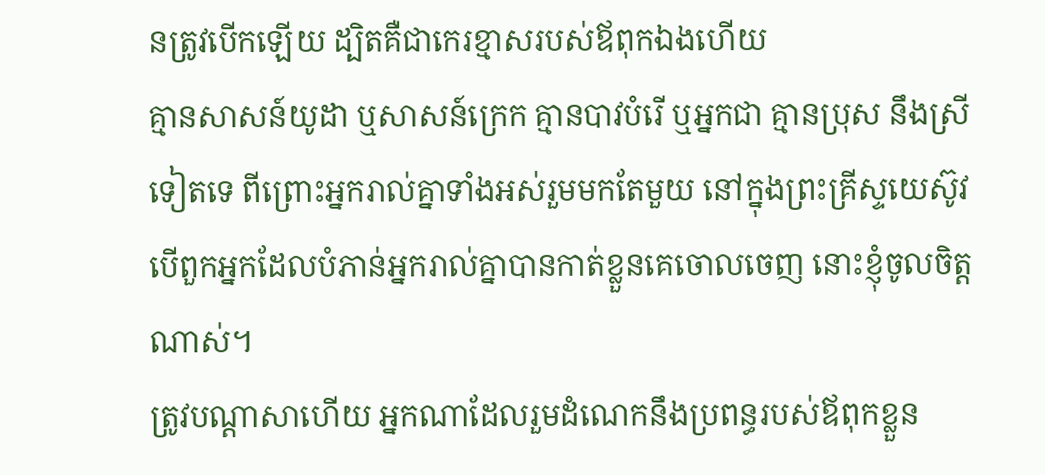នត្រូវបើកឡើយ ដ្បិតគឺជាកេរខ្មាសរបស់ឪពុកឯងហើយ
គ្មានសាសន៍យូដា ឬសាសន៍ក្រេក គ្មានបាវបំរើ ឬអ្នកជា គ្មានប្រុស នឹងស្រីទៀតទេ ពីព្រោះអ្នករាល់គ្នាទាំងអស់រួមមកតែមួយ នៅក្នុងព្រះគ្រីស្ទយេស៊ូវ
បើពួកអ្នកដែលបំភាន់អ្នករាល់គ្នាបានកាត់ខ្លួនគេចោលចេញ នោះខ្ញុំចូលចិត្តណាស់។
ត្រូវបណ្តាសាហើយ អ្នកណាដែលរួមដំណេកនឹងប្រពន្ធរបស់ឪពុកខ្លួន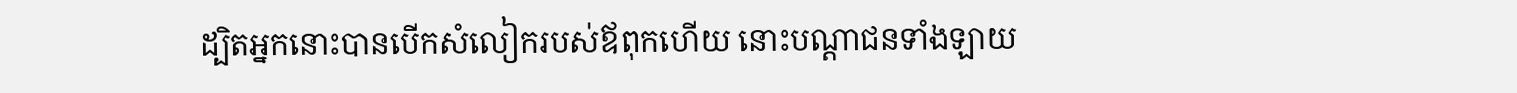ដ្បិតអ្នកនោះបានបើកសំលៀករបស់ឪពុកហើយ នោះបណ្តាជនទាំងឡាយ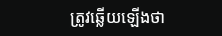ត្រូវឆ្លើយឡើងថា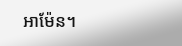អាម៉ែន។